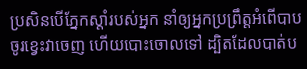ប្រសិនបើភ្នែកស្តាំរបស់អ្នក នាំឲ្យអ្នកប្រព្រឹត្តអំពើបាប ចូរខ្វេះវាចេញ ហើយបោះចោលទៅ ដ្បិតដែលបាត់ប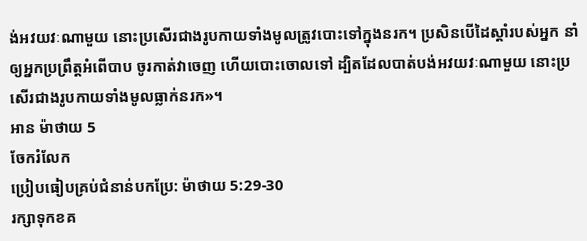ង់អវយវៈណាមួយ នោះប្រសើរជាងរូបកាយទាំងមូលត្រូវបោះទៅក្នុងនរក។ ប្រសិនបើដៃស្ដាំរបស់អ្នក នាំឲ្យអ្នកប្រព្រឹត្តអំពើបាប ចូរកាត់វាចេញ ហើយបោះចោលទៅ ដ្បិតដែលបាត់បង់អវយវៈណាមួយ នោះប្រសើរជាងរូបកាយទាំងមូលធ្លាក់នរក»។
អាន ម៉ាថាយ 5
ចែករំលែក
ប្រៀបធៀបគ្រប់ជំនាន់បកប្រែ: ម៉ាថាយ 5:29-30
រក្សាទុកខគ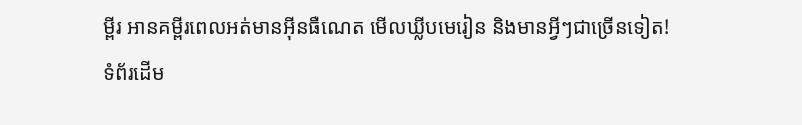ម្ពីរ អានគម្ពីរពេលអត់មានអ៊ីនធឺណេត មើលឃ្លីបមេរៀន និងមានអ្វីៗជាច្រើនទៀត!
ទំព័រដើម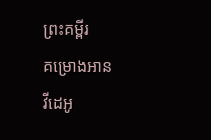ព្រះគម្ពីរ
គម្រោងអាន
វីដេអូ